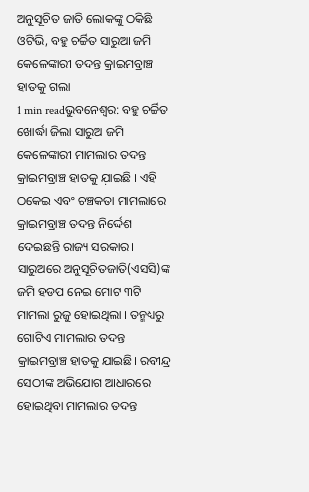ଅନୁସୂଚିତ ଜାତି ଲୋକଙ୍କୁ ଠକିଛି ଓଟିଭି, ବହୁ ଚର୍ଚ୍ଚିତ ସାରୁଆ ଜମି କେଳେଙ୍କାରୀ ତଦନ୍ତ କ୍ରାଇମବ୍ରାଞ୍ଚ ହାତକୁ ଗଲା
1 min readଭୁବନେଶ୍ୱର: ବହୁ ଚର୍ଚ୍ଚିତ ଖୋର୍ଦ୍ଧା ଜିଲା ସାରୁଅ ଜମି କେଳେଙ୍କାରୀ ମାମଲାର ତଦନ୍ତ କ୍ରାଇମବ୍ରାଞ୍ଚ ହାତକୁ ଯ଼ାଇଛି । ଏହି ଠକେଇ ଏବଂ ଚଞ୍ଚକତା ମାମଲାରେ କ୍ରାଇମବ୍ରାଞ୍ଚ ତଦନ୍ତ ନିର୍ଦ୍ଦେଶ ଦେଇଛନ୍ତି ରାଜ୍ୟ ସରକାର। ସାରୁଅରେ ଅନୁସୂଚିତଜାତି(ଏସସି)ଙ୍କ ଜମି ହଡପ ନେଇ ମୋଟ ୩ଟି ମାମଲା ରୁଜୁ ହୋଇଥିଲା । ତନ୍ମଧ୍ୟରୁ ଗୋଟିଏ ମାମଲାର ତଦନ୍ତ କ୍ରାଇମବ୍ରାଞ୍ଚ ହାତକୁ ଯାଇଛି। ରବୀନ୍ଦ୍ର ସେଠୀଙ୍କ ଅଭିଯୋଗ ଆଧାରରେ ହୋଇଥିବା ମାମଲାର ତଦନ୍ତ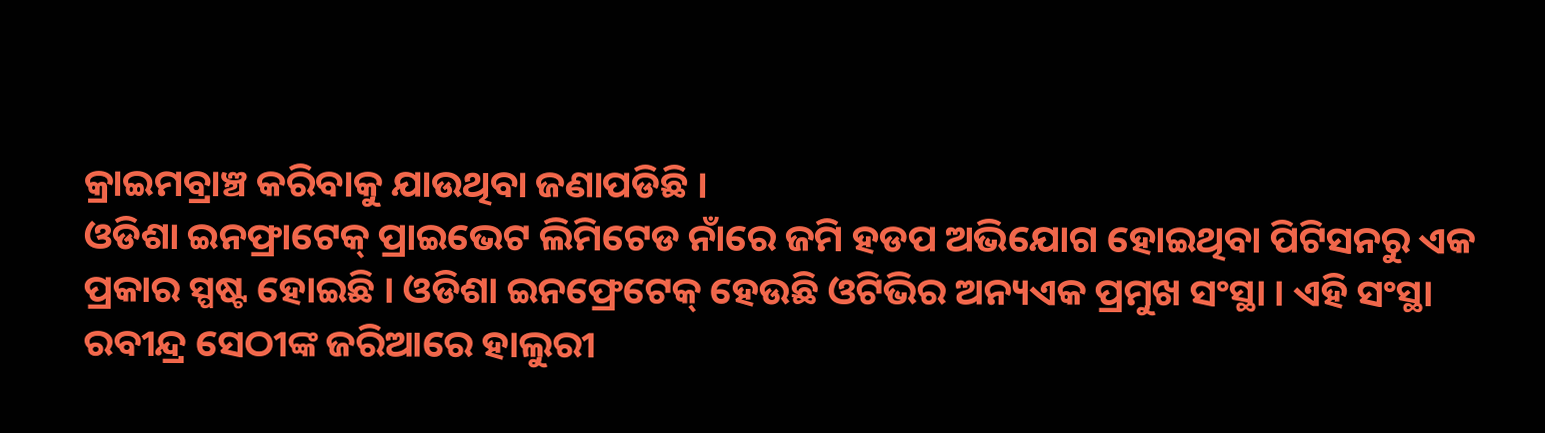କ୍ରାଇମବ୍ରାଞ୍ଚ କରିବାକୁ ଯାଉଥିବା ଜଣାପଡିଛି ।
ଓଡିଶା ଇନଫ୍ରାଟେକ୍ ପ୍ରାଇଭେଟ ଲିମିଟେଡ ନାଁରେ ଜମି ହଡପ ଅଭିଯୋଗ ହୋଇଥିବା ପିଟିସନରୁ ଏକ ପ୍ରକାର ସ୍ପଷ୍ଟ ହୋଇଛି । ଓଡିଶା ଇନଫ୍ରେଟେକ୍ ହେଉଛି ଓଟିଭିର ଅନ୍ୟଏକ ପ୍ରମୁଖ ସଂସ୍ଥା । ଏହି ସଂସ୍ଥା ରବୀନ୍ଦ୍ର ସେଠୀଙ୍କ ଜରିଆରେ ହାଲୁରୀ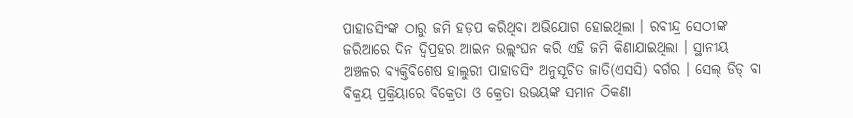ପାହାଡସିଂଙ୍କ ଠାରୁ ଜମି ହଡ଼ପ କରିଥିବା ଅଭିଯୋଗ ହୋଇଥିଲା । ରବୀନ୍ଦ୍ର ସେଠୀଙ୍କ ଜରିଆରେ ଦିନ ଦ୍ୱିପ୍ରହର ଆଇନ ଉଲ୍ଲ୍ଂଘନ କରି ଏହି ଜମି କିଣାଯାଇଥିଲା । ସ୍ଥାନୀୟ ଅଞ୍ଚଳର ବ୍ୟକ୍ତିବିଶେଷ ହାଲୁରୀ ପାହାଡସିଂ ଅନୁସୂଚିତ ଜାତି(ଏସସି) ବର୍ଗର । ସେଲ୍ ଡିଡ୍ ବା ବିକ୍ରୟ ପ୍ରକ୍ରିୟାରେ ବିକ୍ରେତା ଓ କ୍ରେତା ଉଭୟଙ୍କ ସମାନ ଠିକଣା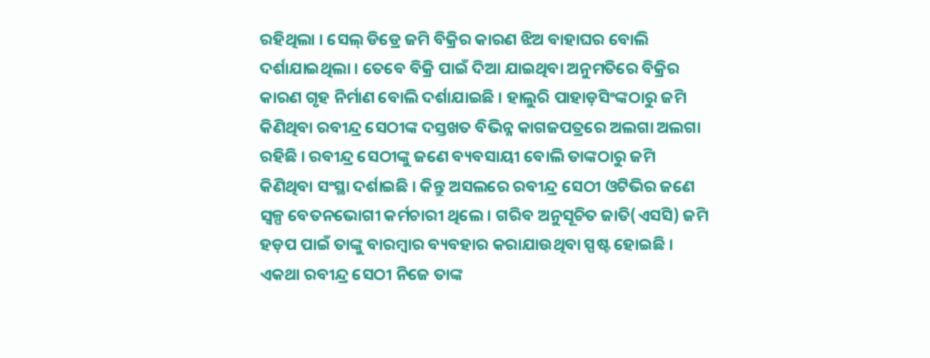ରହିଥିଲା । ସେଲ୍ ଡିଡ୍ରେ ଜମି ବିକ୍ରିର କାରଣ ଝିଅ ବାହାଘର ବୋଲି ଦର୍ଶାଯାଇଥିଲା । ତେବେ ବିକ୍ରି ପାଇଁ ଦିଆ ଯାଇଥିବା ଅନୁମତିରେ ବିକ୍ରିର କାରଣ ଗୃହ ନିର୍ମାଣ ବୋଲି ଦର୍ଶାଯାଇଛି । ହାଲୁରି ପାହାଡ଼ସିଂଙ୍କଠାରୁ ଜମି କିଣିଥିବା ରବୀନ୍ଦ୍ର ସେଠୀଙ୍କ ଦସ୍ତଖତ ବିଭିନ୍ନ କାଗଜପତ୍ରରେ ଅଲଗା ଅଲଗା ରହିଛି । ରବୀନ୍ଦ୍ର ସେଠୀଙ୍କୁ ଜଣେ ବ୍ୟବସାୟୀ ବୋଲି ତାଙ୍କଠାରୁ ଜମି କିଣିଥିବା ସଂସ୍ଥା ଦର୍ଶାଇଛି । କିନ୍ତୁ ଅସଲରେ ରବୀନ୍ଦ୍ର ସେଠୀ ଓଟିଭିର ଜଣେ ସ୍ୱଳ୍ପ ବେତନଭୋଗୀ କର୍ମଚାରୀ ଥିଲେ । ଗରିବ ଅନୁସୂଚିତ ଜାତି(ଏସସି) ଜମି ହଡ଼ପ ପାଇଁ ତାଙ୍କୁ ବାରମ୍ବାର ବ୍ୟବହାର କରାଯାଉଥିବା ସ୍ପଷ୍ଟ ହୋଇଛି । ଏକଥା ରବୀନ୍ଦ୍ର ସେଠୀ ନିଜେ ତାଙ୍କ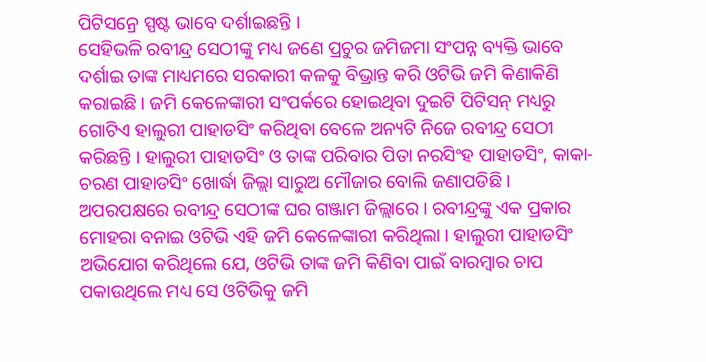ପିଟିସନ୍ରେ ସ୍ପଷ୍ଟ ଭାବେ ଦର୍ଶାଇଛନ୍ତି ।
ସେହିଭଳି ରବୀନ୍ଦ୍ର ସେଠୀଙ୍କୁ ମଧ୍ୟ ଜଣେ ପ୍ରଚୁର ଜମିଜମା ସଂପନ୍ନ ବ୍ୟକ୍ତି ଭାବେ ଦର୍ଶାଇ ତାଙ୍କ ମାଧ୍ୟମରେ ସରକାରୀ କଳକୁ ବିଭ୍ରାନ୍ତ କରି ଓଟିଭି ଜମି କିଣାକିଣି କରାଇଛି । ଜମି କେଳେଙ୍କାରୀ ସଂପର୍କରେ ହୋଇଥିବା ଦୁଇଟି ପିଟିସନ୍ ମଧ୍ୟରୁ ଗୋଟିଏ ହାଲୁରୀ ପାହାଡସିଂ କରିଥିବା ବେଳେ ଅନ୍ୟଟି ନିଜେ ରବୀନ୍ଦ୍ର ସେଠୀ କରିଛନ୍ତି । ହାଲୁରୀ ପାହାଡସିଂ ଓ ତାଙ୍କ ପରିବାର ପିତା ନରସିଂହ ପାହାଡସିଂ, କାକା- ଚରଣ ପାହାଡସିଂ ଖୋର୍ଦ୍ଧା ଜିଲ୍ଲା ସାରୁଅ ମୌଜାର ବୋଲି ଜଣାପଡିଛି । ଅପରପକ୍ଷରେ ରବୀନ୍ଦ୍ର ସେଠୀଙ୍କ ଘର ଗଞ୍ଜାମ ଜିଲ୍ଲାରେ । ରବୀନ୍ଦ୍ରଙ୍କୁ ଏକ ପ୍ରକାର ମୋହରା ବନାଇ ଓଟିଭି ଏହି ଜମି କେଳେଙ୍କାରୀ କରିଥିଲା । ହାଲୁରୀ ପାହାଡସିଂ ଅଭିଯୋଗ କରିଥିଲେ ଯେ, ଓଟିଭି ତାଙ୍କ ଜମି କିଣିବା ପାଇଁ ବାରମ୍ବାର ଚାପ ପକାଉଥିଲେ ମଧ୍ୟ ସେ ଓଟିଭିକୁ ଜମି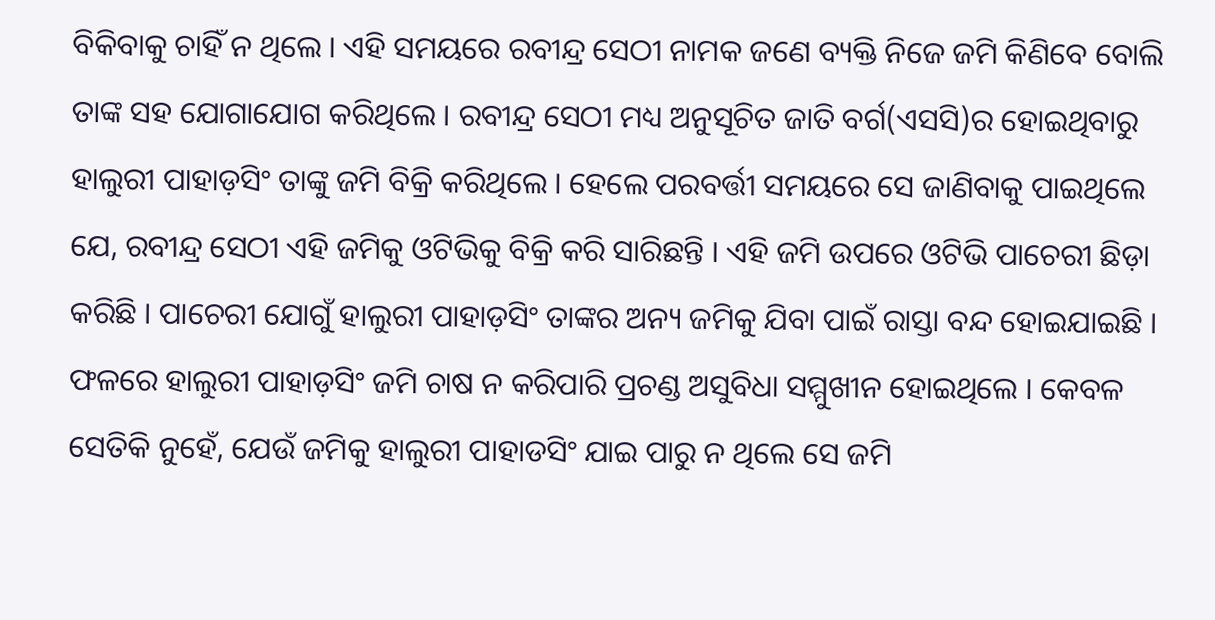ବିକିବାକୁ ଚାହିଁ ନ ଥିଲେ । ଏହି ସମୟରେ ରବୀନ୍ଦ୍ର ସେଠୀ ନାମକ ଜଣେ ବ୍ୟକ୍ତି ନିଜେ ଜମି କିଣିବେ ବୋଲି ତାଙ୍କ ସହ ଯୋଗାଯୋଗ କରିଥିଲେ । ରବୀନ୍ଦ୍ର ସେଠୀ ମଧ୍ୟ ଅନୁସୂଚିତ ଜାତି ବର୍ଗ(ଏସସି)ର ହୋଇଥିବାରୁ ହାଲୁରୀ ପାହାଡ଼ସିଂ ତାଙ୍କୁ ଜମି ବିକ୍ରି କରିଥିଲେ । ହେଲେ ପରବର୍ତ୍ତୀ ସମୟରେ ସେ ଜାଣିବାକୁ ପାଇଥିଲେ ଯେ, ରବୀନ୍ଦ୍ର ସେଠୀ ଏହି ଜମିକୁ ଓଟିଭିକୁ ବିକ୍ରି କରି ସାରିଛନ୍ତି । ଏହି ଜମି ଉପରେ ଓଟିଭି ପାଚେରୀ ଛିଡ଼ା କରିଛି । ପାଚେରୀ ଯୋଗୁଁ ହାଲୁରୀ ପାହାଡ଼ସିଂ ତାଙ୍କର ଅନ୍ୟ ଜମିକୁ ଯିବା ପାଇଁ ରାସ୍ତା ବନ୍ଦ ହୋଇଯାଇଛି । ଫଳରେ ହାଲୁରୀ ପାହାଡ଼ସିଂ ଜମି ଚାଷ ନ କରିପାରି ପ୍ରଚଣ୍ଡ ଅସୁବିଧା ସମ୍ମୁଖୀନ ହୋଇଥିଲେ । କେବଳ ସେତିକି ନୁହେଁ, ଯେଉଁ ଜମିକୁ ହାଲୁରୀ ପାହାଡସିଂ ଯାଇ ପାରୁ ନ ଥିଲେ ସେ ଜମି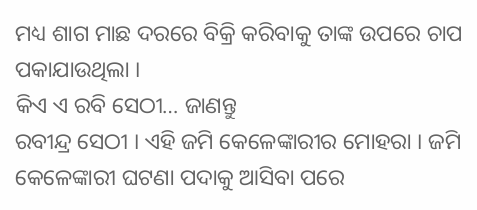ମଧ୍ୟ ଶାଗ ମାଛ ଦରରେ ବିକ୍ରି କରିବାକୁ ତାଙ୍କ ଉପରେ ଚାପ ପକାଯାଉଥିଲା ।
କିଏ ଏ ରବି ସେଠୀ… ଜାଣନ୍ତୁ
ରବୀନ୍ଦ୍ର ସେଠୀ । ଏହି ଜମି କେଳେଙ୍କାରୀର ମୋହରା । ଜମି କେଳେଙ୍କାରୀ ଘଟଣା ପଦାକୁ ଆସିବା ପରେ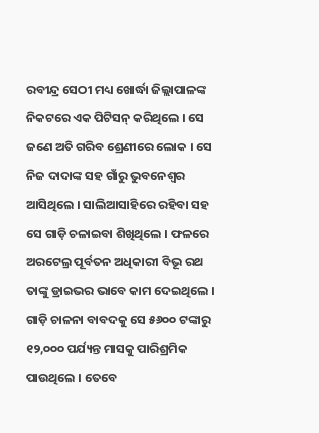ରବୀନ୍ଦ୍ର ସେଠୀ ମଧ୍ୟ ଖୋର୍ଦ୍ଧା ଜିଲ୍ଲାପାଳଙ୍କ ନିକଟରେ ଏକ ପିଟିସନ୍ କରିଥିଲେ । ସେ ଜଣେ ଅତି ଗରିବ ଶ୍ରେଣୀରେ ଲୋକ । ସେ ନିଜ ଦାଦାଙ୍କ ସହ ଗାଁରୁ ଭୁବନେଶ୍ୱର ଆସିଥିଲେ । ସାଲିଆସାହିରେ ରହିବା ସହ ସେ ଗାଡ଼ି ଚଳାଇବା ଶିଖିଥିଲେ । ଫଳରେ ଅରଟେଲ୍ର ପୂର୍ବତନ ଅଧିକାରୀ ବିଭୂ ରଥ ତାଙ୍କୁ ଡ୍ରାଇଭର ଭାବେ କାମ ଦେଇଥିଲେ । ଗାଡ଼ି ଚାଳନା ବାବଦକୁ ସେ ୫୬୦୦ ଟଙ୍କାରୁ ୧୨,୦୦୦ ପର୍ଯ୍ୟନ୍ତ ମାସକୁ ପାରିଶ୍ରମିକ ପାଉଥିଲେ । ତେବେ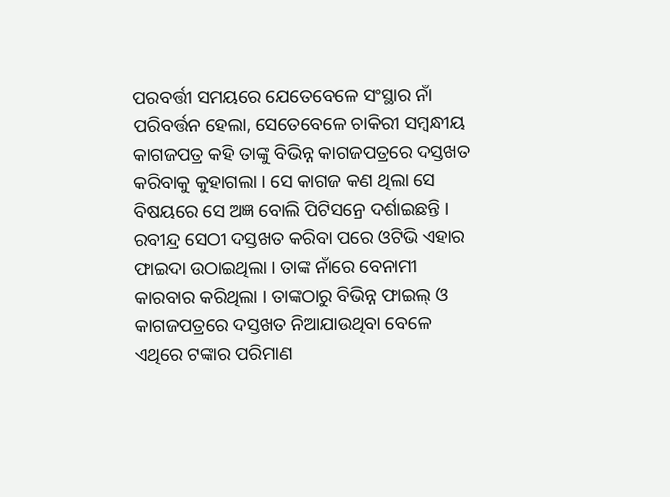ପରବର୍ତ୍ତୀ ସମୟରେ ଯେତେବେଳେ ସଂସ୍ଥାର ନାଁ ପରିବର୍ତ୍ତନ ହେଲା, ସେତେବେଳେ ଚାକିରୀ ସମ୍ବନ୍ଧୀୟ କାଗଜପତ୍ର କହି ତାଙ୍କୁ ବିଭିନ୍ନ କାଗଜପତ୍ରରେ ଦସ୍ତଖତ କରିବାକୁ କୁହାଗଲା । ସେ କାଗଜ କଣ ଥିଲା ସେ ବିଷୟରେ ସେ ଅଜ୍ଞ ବୋଲି ପିଟିସନ୍ରେ ଦର୍ଶାଇଛନ୍ତି । ରବୀନ୍ଦ୍ର ସେଠୀ ଦସ୍ତଖତ କରିବା ପରେ ଓଟିଭି ଏହାର ଫାଇଦା ଉଠାଇଥିଲା । ତାଙ୍କ ନାଁରେ ବେନାମୀ କାରବାର କରିଥିଲା । ତାଙ୍କଠାରୁ ବିଭିନ୍ନ ଫାଇଲ୍ ଓ କାଗଜପତ୍ରରେ ଦସ୍ତଖତ ନିଆଯାଉଥିବା ବେଳେ ଏଥିରେ ଟଙ୍କାର ପରିମାଣ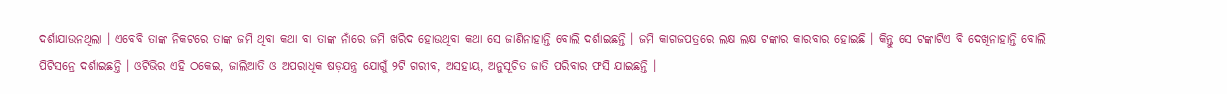ଦର୍ଶାଯାଉନଥିଲା । ଏବେବି ତାଙ୍କ ନିକଟରେ ତାଙ୍କ ଜମି ଥିବା କଥା ବା ତାଙ୍କ ନାଁରେ ଜମି ଖରିଦ ହୋଉଥିବା କଥା ସେ ଜାଣିନାହାନ୍ତି ବୋଲି ଦର୍ଶାଇଛନ୍ତି । ଜମି କାଗଜପତ୍ରରେ ଲକ୍ଷ ଲକ୍ଷ ଟଙ୍କାର କାରବାର ହୋଇଛି । କିନ୍ତୁ ସେ ଟଙ୍କାଟିଏ ବି ଦେଖିନାହାନ୍ତି ବୋଲି ପିଟିସନ୍ରେ ଦର୍ଶାଇଛନ୍ତି । ଓଟିଭିର ଏହି ଠକେଇ, ଜାଲିଆତି ଓ ଅପରାଧିକ ଷଡ଼ଯନ୍ତ୍ର ଯୋଗୁଁ ୨ଟି ଗରୀବ, ଅସହାୟ, ଅନୁସୂଚିତ ଜାତି ପରିବାର ଫସି ଯାଇଛନ୍ତି ।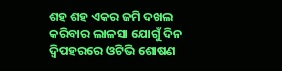ଶହ ଶହ ଏକର ଜମି ଦଖଲ କରିବାର ଲାଳସା ଯୋଗୁଁ ଦିନ ଦ୍ୱିପହରରେ ଓଟିଭି ଶୋଷଣ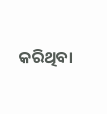କରିଥିବା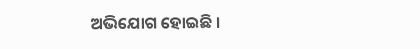ଅଭିଯୋଗ ହୋଇଛି ।